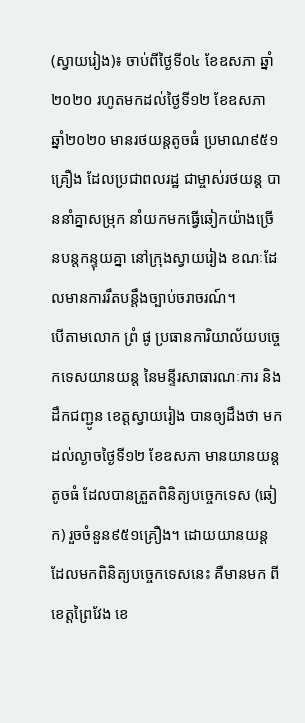(ស្វាយរៀង)៖ ចាប់ពីថ្ងៃទី០៤ ខែឧសភា ឆ្នាំ២០២០ រហូតមកដល់ថ្ងៃទី១២ ខែឧសភា ឆ្នាំ២០២០ មានរថយន្តតូចធំ ប្រមាណ៩៥១គ្រឿង ដែលប្រជាពលរដ្ឋ ជាម្ចាស់រថយន្ត បាននាំគ្នាសម្រុក នាំយកមកធ្វើឆៀកយ៉ាងច្រើនបន្តកន្ទុយគ្នា នៅក្រុងស្វាយរៀង ខណៈដែលមានការរឹតបន្តឹងច្បាប់ចរាចរណ៍។
បើតាមលោក ព្រំ ផូ ប្រធានការិយាល័យបច្ចេកទេសយានយន្ត នៃមន្ទីរសាធារណៈការ និងដឹកជញ្ជូន ខេត្តស្វាយរៀង បានឲ្យដឹងថា មកដល់ល្ងាចថ្ងៃទី១២ ខែឧសភា មានយានយន្តតូចធំ ដែលបានត្រួតពិនិត្យបច្ចេកទេស (ឆៀក) រួចចំនួន៩៥១គ្រឿង។ ដោយយានយន្ត ដែលមកពិនិត្យបច្ចេកទេសនេះ គឺមានមក ពីខេត្តព្រៃវែង ខេ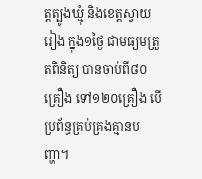ត្តត្បូងឃ្មុំ និងខេត្តស្វាយរៀង ក្នុង១ថ្ងៃ ជាមធ្យមត្រួតពិនិត្យ បានចាប់ពី៨០គ្រឿង ទៅ១២០គ្រឿង បើប្រព័ន្ធគ្រប់គ្រងគ្មានបញ្ហា។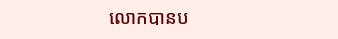លោកបានប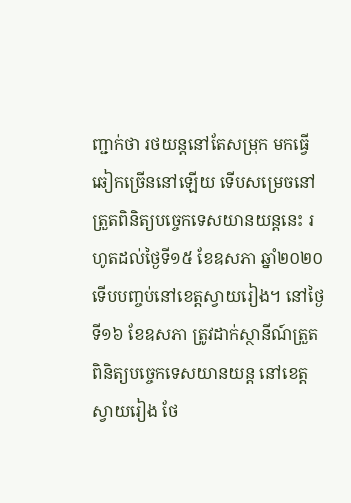ញ្ជាក់ថា រថយន្តនៅតែសម្រុក មកធ្វើឆៀកច្រើននៅឡើយ ទើបសម្រេចនៅត្រួតពិនិត្យបច្ចេកទេសយានយន្តនេះ រហូតដល់ថ្ងៃទី១៥ ខែឧសភា ឆ្នាំ២០២០ ទើបបញ្ចប់នៅខេត្តស្វាយរៀង។ នៅថ្ងៃទី១៦ ខែឧសភា ត្រូវដាក់ស្ថានីណ៍ត្រួតពិនិត្យបច្ចេកទេសយានយន្ត នៅខេត្តស្វាយរៀង ថែ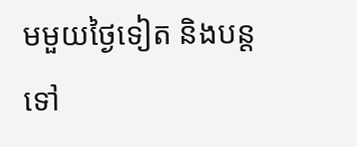មមួយថ្ងៃទៀត និងបន្តទៅ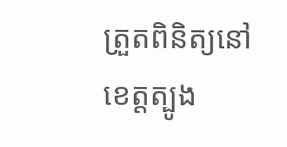ត្រួតពិនិត្យនៅខេត្តត្បូង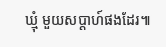ឃ្មុំ មួយសប្តាហ៍ផងដែរ៕